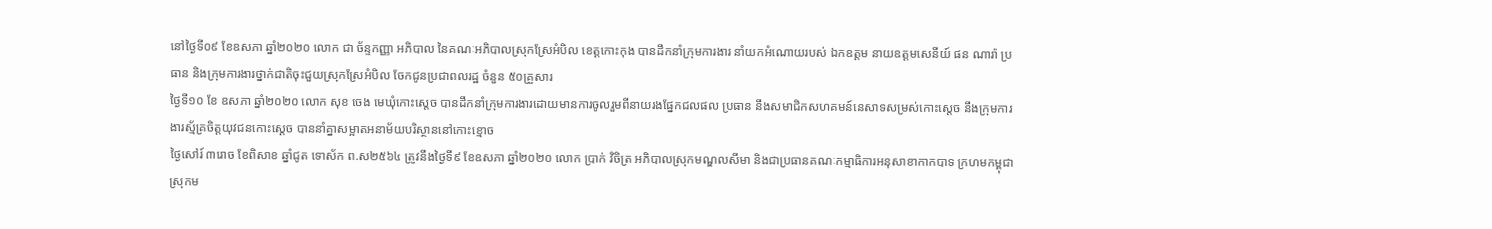នៅថ្ងៃទី០៩ ខែឧសភា ឆ្នាំ២០២០ លោក ជា ច័ន្ទកញ្ញា អភិបាល នៃគណៈអភិបាលស្រុកស្រែអំបិល ខេត្តកោះកុង បានដឹកនាំក្រុមការងារ នាំយកអំណោយរបស់ ឯកឧត្តម នាយឧត្តមសេនីយ៍ ផន ណារ៉ា ប្រធាន និងក្រុមការងារថ្នាក់ជាតិចុះជួយស្រុកស្រែអំបិល ចែកជូនប្រជាពលរដ្ឋ ចំនួន ៥០គ្រួសារ
ថ្ងៃទី១០ ខែ ឧសភា ឆ្នាំ២០២០ លោក សុខ ចេង មេឃុំកោះស្ដេច បានដឹកនាំក្រុមការងារដោយមានការចូលរួមពីនាយរងផ្នែកជលផល ប្រធាន នឹងសមាជិកសហគមន៍នេសាទសម្រស់កោះស្ដេច នឹងក្រុមការងារស្ម័គ្រចិត្តយុវជនកោះស្ដេច បាននាំគ្នាសម្អាតអនាម័យបរិស្ថាននៅកោះខ្មោច
ថ្ងៃសៅរ៍ ៣រោច ខែពិសាខ ឆ្នាំជូត ទោស័ក ព.ស២៥៦៤ ត្រូវនឹងថ្ងៃទី៩ ខែឧសភា ឆ្នាំ២០២០ លោក ប្រាក់ វិចិត្រ អភិបាលស្រុកមណ្ឌលសីមា និងជាប្រធានគណៈកម្មាធិការអនុសាខាកាកបាទ ក្រហមកម្ពុជា ស្រុកម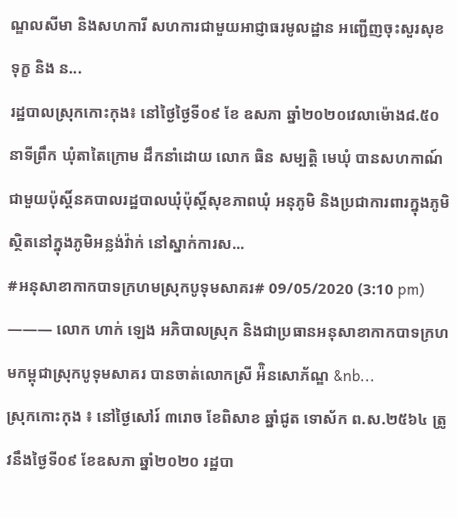ណ្ឌលសីមា និងសហការី សហការជាមួយអាជ្ញាធរមូលដ្ឋាន អញ្ជើញចុះសួរសុខទុក្ខ និង ន...
រដ្ឋបាលស្រុកកោះកុង៖ នៅថ្ងៃថៃ្ងទី០៩ ខែ ឧសភា ឆ្នាំ២០២០វេលាម៉ោង៨.៥០នាទីព្រឹក ឃុំតាតៃក្រោម ដឹកនាំដោយ លោក ធិន សម្បត្តិ មេឃុំ បានសហកាណ៍ជាមួយប៉ុស្តិ៍នគបាលរដ្ឋបាលឃុំប៉ុស្តិ៍សុខភាពឃុំ អនុភូមិ និងប្រជាការពារក្នុងភូមិ ស្ថិតនៅក្នុងភូមិអន្លង់វ៉ាក់ នៅស្នាក់ការស...
#អនុសាខាកាកបាទក្រហមស្រុកបូទុមសាគរ# 09/05/2020 (3:10 pm) ——— លោក ហាក់ ឡេង អភិបាលស្រុក និងជាប្រធានអនុសាខាកាកបាទក្រហមកម្ពុជាស្រុកបូទុមសាគរ បានចាត់លោកស្រី អ៉ិនសោភ័ណ្ឌ &nb...
ស្រុកកោះកុង ៖ នៅថ្ងៃសៅរ៍ ៣រោច ខែពិសាខ ឆ្នាំជូត ទោស័ក ព.ស.២៥៦៤ ត្រូវនឹងថ្ងៃទី០៩ ខែឧសភា ឆ្នាំ២០២០ រដ្ឋបា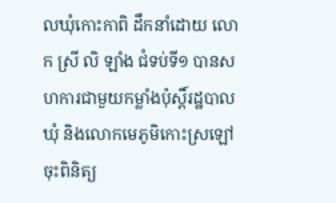លឃុំកោះកាពិ ដឹកនាំដោយ លោក ស្រី លិ ឡាំង ជំទប់ទី១ បានសហការជាមួយកម្លាំងប៉ុស្តិ៍រដ្ឋបាលឃុំ និងលោកមេភូមិកោះស្រឡៅ ចុះពិនិត្យ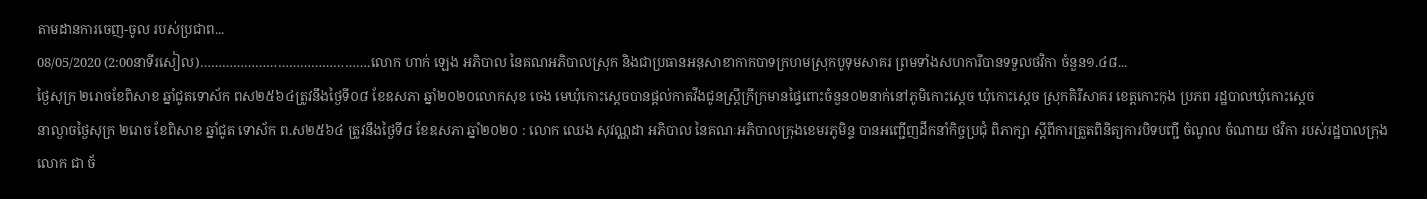តាមដានការចេញ-ចូល របស់ប្រជាព...
08/05/2020 (2:00នាទីរសៀល)……………………………………….លោក ហាក់ ឡេង អភិបាល នៃគណអភិបាលស្រុក និងជាប្រធានអនុសាខាកាកបាទក្រហមស្រុកបូទុមសាគរ ព្រមទាំងសហការីបានទទួលថវិកា ចំនួន១.៤៨...
ថ្ងៃសុក្រ ២រោចខែពិសាខ ឆ្នាំជូតទោស័ក ពស២៥៦៤ត្រូវនឹងថ្ងៃទី០៨ ខែឧសភា ឆ្នាំ២០២០លោកសុខ ចេង មេឃុំកោះស្ដេចបានផ្ដល់កាតវីងជូនស្រ្តីក្រីក្រមានផ្ទៃពោះចំនួន០២នាក់នៅភូមិកោះស្ដេច ឃុំកោះស្ដេច ស្រុកគិរីសាគរ ខេត្តកោះកុង ប្រភព រដ្ឋបាលឃុំកោះស្ដេច
នាល្ងាចថ្ងៃសុក្រ ២រោច ខែពិសាខ ឆ្នាំជូត ទោស័ក ព.ស២៥៦៤ ត្រូវនឹងថ្ងៃទី៨ ខែឧសភា ឆ្នាំ២០២០ : លោក ឈេង សុវណ្ណដា អភិបាល នៃគណៈអភិបាលក្រុងខេមរភូមិន្ទ បានអញ្ជើញដឹកនាំកិច្ចប្រជុំ ពិភាក្សា ស្តីពីការត្រួតពិនិត្យការបិទបញ្ជី ចំណូល ចំណាយ ថវិកា របស់រដ្ឋបាលក្រុង
លោក ជា ច័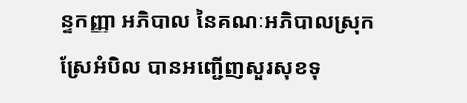ន្ទកញ្ញា អភិបាល នៃគណៈអភិបាលស្រុកស្រែអំបិល បានអញ្ជើញសួរសុខទុ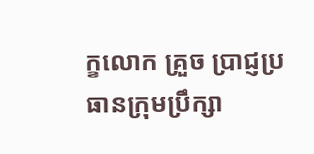ក្ខលោក គ្រួច ប្រាជ្ញប្រធានក្រុមប្រឹក្សា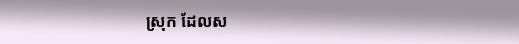ស្រុក ដែលស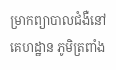ម្រាកព្យាបាលជំងឺនៅគេហដ្ឋាន ភូមិត្រពាំង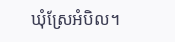ឃុំស្រែអំបិល។